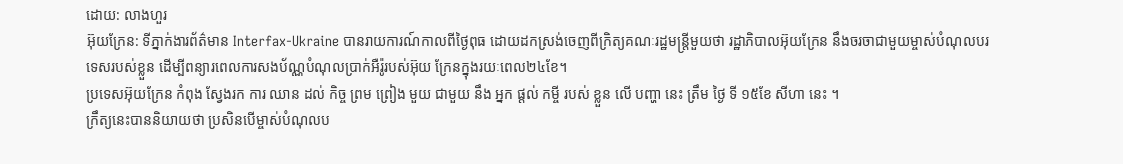ដោយ: លាងហួរ
អ៊ុយក្រែន: ទីភ្នាក់ងារព័ត៌មាន Interfax-Ukraine បានរាយការណ៍កាលពីថ្ងៃពុធ ដោយដកស្រង់ចេញពីក្រិត្យគណៈរដ្ឋមន្ត្រីមួយថា រដ្ឋាភិបាលអ៊ុយក្រែន នឹងចរចាជាមួយម្ចាស់បំណុលបរទេសរបស់ខ្លួន ដើម្បីពន្យារពេលការសងប័ណ្ណបំណុលប្រាក់អឺរ៉ូរបស់អ៊ុយ ក្រែនក្នុងរយៈពេល២៤ខែ។
ប្រទេសអ៊ុយក្រែន កំពុង ស្វែងរក ការ ឈាន ដល់ កិច្ច ព្រម ព្រៀង មួយ ជាមួយ នឹង អ្នក ផ្តល់ កម្ចី របស់ ខ្លួន លើ បញ្ហា នេះ ត្រឹម ថ្ងៃ ទី ១៥ខែ សីហា នេះ ។
ក្រឹត្យនេះបាននិយាយថា ប្រសិនបើម្ចាស់បំណុលប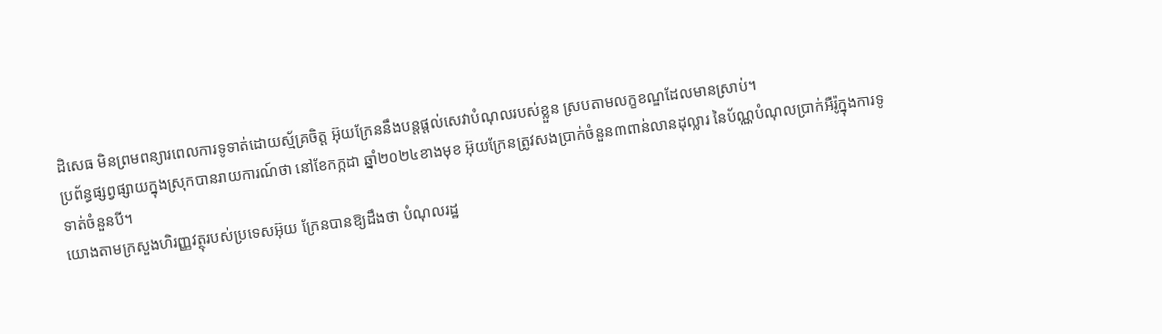ដិសេធ មិនព្រមពន្យារពេលការទូទាត់ដោយស្ម័គ្រចិត្ត អ៊ុយក្រែននឹងបន្តផ្តល់សេវាបំណុលរបស់ខ្លួន ស្របតាមលក្ខខណ្ឌដែលមានស្រាប់។
ប្រព័ន្ធផ្សព្វផ្សាយក្នុងស្រុកបានរាយការណ៍ថា នៅខែកក្កដា ឆ្នាំ២០២៤ខាងមុខ អ៊ុយក្រែនត្រូវសងប្រាក់ចំនួន៣ពាន់លានដុល្លារ នៃប័ណ្ណបំណុលប្រាក់អឺរ៉ូក្នុងការទូទាត់ចំនួនបី។
យោងតាមក្រសួងហិរញ្ញវត្ថុរបស់ប្រទេសអ៊ុយ ក្រែនបានឱ្យដឹងថា បំណុលរដ្ឋ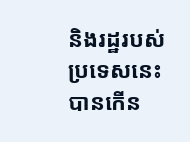និងរដ្ឋរបស់ប្រទេសនេះ បានកើន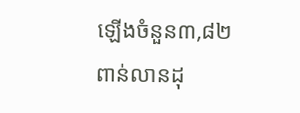ឡើងចំនួន៣,៨២ពាន់លានដុ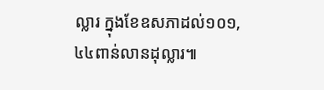ល្លារ ក្នុងខែឧសភាដល់១០១,៤៤ពាន់លានដុល្លារ៕